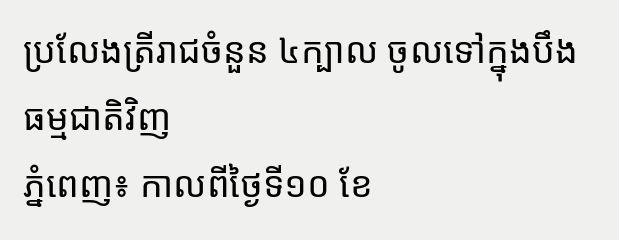ប្រលែងត្រីរាជចំនួន ៤ក្បាល ចូលទៅក្នុងបឹងធម្មជាតិវិញ
ភ្នំពេញ៖ កាលពីថ្ងៃទី១០ ខែ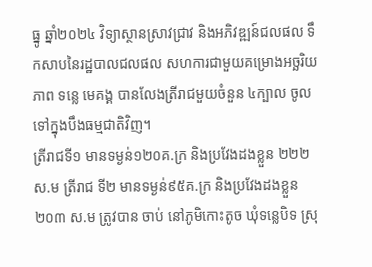ធ្នូ ឆ្នាំ២០២៤ វិទ្យាស្ថានស្រាវជ្រាវ និងអភិវឌ្ឍន៍ជលផល ទឹកសាបនៃរដ្ឋបាលជលផល សហការជាមួយគម្រោងអច្ឆរិយភាព ទន្លេ មេគង្គ បានលែងត្រីរាជមួយចំនួន ៤ក្បាល ចូលទៅក្នុងបឹងធម្មជាតិវិញ។
ត្រីរាជទី១ មានទម្ងន់១២០គ.ក្រ និងប្រវែងដងខ្លួន ២២២ ស.ម ត្រីរាជ ទី២ មានទម្ងន់៩៥គ.ក្រ និងប្រវែងដងខ្លួន ២០៣ ស.ម ត្រូវបាន ចាប់ នៅភូមិកោះតូច ឃុំទន្លេបិទ ស្រុ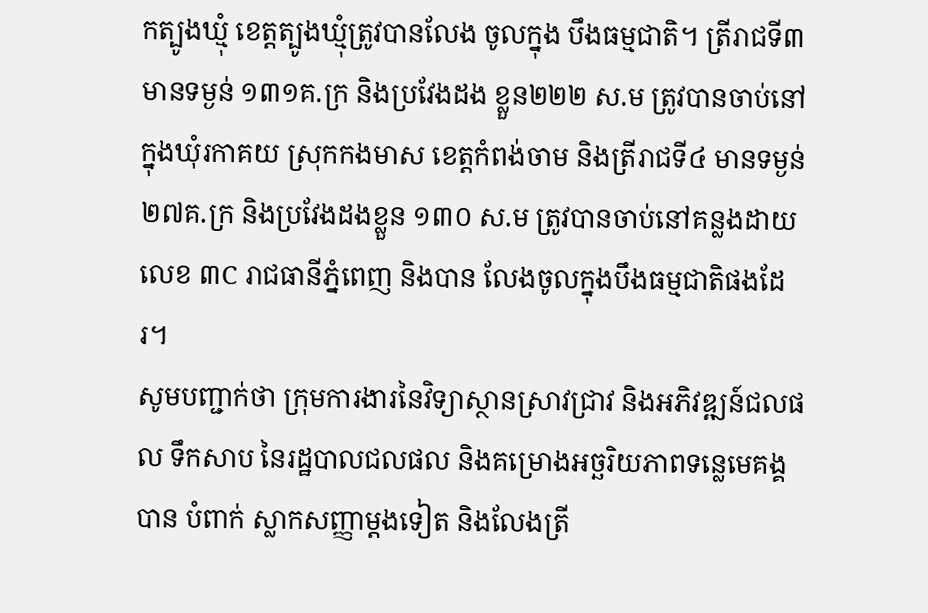កត្បូងឃ្មុំ ខេត្តត្បូងឃ្មុំត្រូវបានលែង ចូលក្នុង បឹងធម្មជាតិ។ ត្រីរាជទី៣ មានទម្ងន់ ១៣១គ.ក្រ និងប្រវែងដង ខ្លួន២២២ ស.ម ត្រូវបានចាប់នៅក្នុងឃុំរកាគយ ស្រុកកងមាស ខេត្តកំពង់ចាម និងត្រីរាជទី៤ មានទម្ងន់២៧គ.ក្រ និងប្រវែងដងខ្លួន ១៣០ ស.ម ត្រូវបានចាប់នៅគន្លងដាយលេខ ៣C រាជធានីភ្នំពេញ និងបាន លែងចូលក្នុងបឹងធម្មជាតិផងដែរ។
សូមបញ្ជាក់ថា ក្រុមការងារនៃវិទ្យាស្ថានស្រាវជ្រាវ និងអភិវឌ្ឍន៍ជលផល ទឹកសាប នៃរដ្ឋបាលជលផល និងគម្រោងអច្ឆរិយភាពទន្លេមេគង្គ បាន បំពាក់ ស្លាកសញ្ញាម្តងទៀត និងលែងត្រី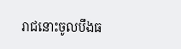រាជនោះចូលបឹងធ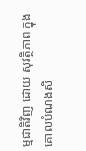ម្មជាតិវិញ ដោយ សុវត្ថិភាព ក្នុងគោលបំណងសិ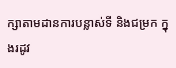ក្សាតាមដានការបន្លាស់ទី និងជម្រក ក្នុងរដូវ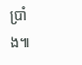ប្រាំង៕